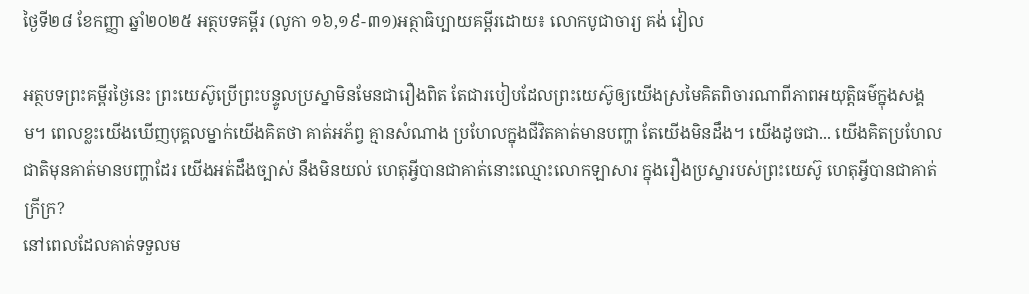ថ្ងៃទី២៨ ខែកញ្ញា ឆ្នាំ២០២៥ អត្ថបទគម្ពីរ (លូកា ១៦,១៩-៣១)អត្ថាធិប្បាយគម្ពីរដោយ៖ លោកបូជាចារ្យ គង់ វៀល

អត្ថបទព្រះគម្ពីរថ្ងៃនេះ ព្រះយេស៊ូប្រើព្រះបន្ទូលប្រស្នាមិនមែនជារឿងពិត តែជារបៀបដែលព្រះយេស៊ូឲ្យយើងស្រមៃគិតពិចារណាពីភាពអយុត្តិធម៌ក្នុងសង្គម។ ពេលខ្លះយើងឃើញបុគ្គលម្នាក់យើងគិតថា គាត់អភ័ព្វ គ្មានសំណាង ប្រហែលក្នុងជីវិតគាត់មានបញ្ហា តែយើងមិនដឹង។ យើងដូចជា... យើងគិតប្រហែលជាតិមុនគាត់មានបញ្ហាដែរ យើងអត់ដឹងច្បាស់ នឹងមិនយល់ ហេតុអ្វីបានជាគាត់នោះឈ្មោះលោកឡាសារ ក្នុងរឿងប្រស្នារបស់ព្រះយេស៊ូ ហេតុអ្វីបានជាគាត់ក្រីក្រ?
នៅពេលដែលគាត់ទទួលម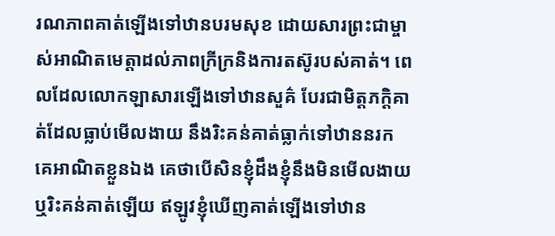រណភាពគាត់ឡើងទៅឋានបរមសុខ ដោយសារព្រះជាម្ចាស់អាណិតមេត្តាដល់ភាពក្រីក្រនិងការតស៊ូរបស់គាត់។ ពេលដែលលោកឡាសារឡើងទៅឋានសួគ៌ បែរជាមិត្តភក្តិគាត់ដែលធ្លាប់មើលងាយ នឹងរិះគន់គាត់ធ្លាក់ទៅឋាននរក គេអាណិតខ្លួនឯង គេថាបើសិនខ្ញុំដឹងខ្ញុំនឹងមិនមើលងាយ ឬរិះគន់គាត់ឡើយ ឥឡូវខ្ញុំឃើញគាត់ឡើងទៅឋាន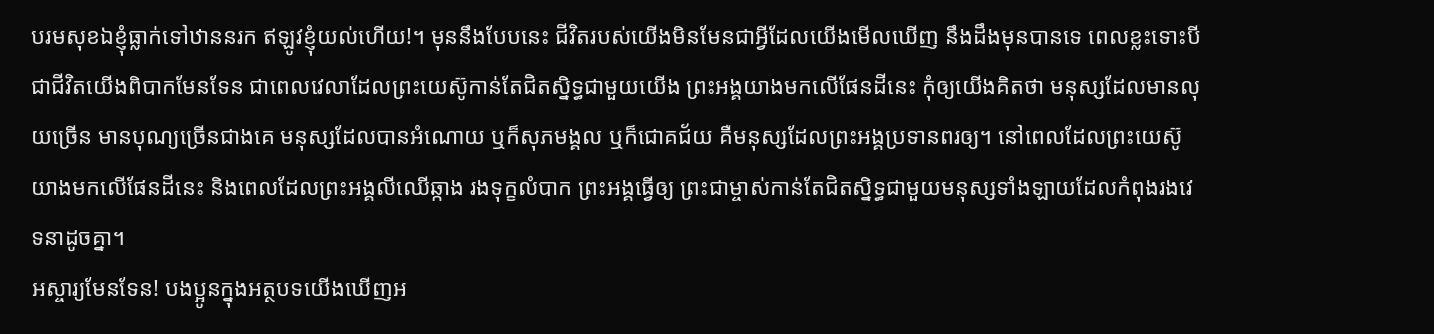បរមសុខឯខ្ញុំធ្លាក់ទៅឋាននរក ឥឡូវខ្ញុំយល់ហើយ!។ មុននឹងបែបនេះ ជីវិតរបស់យើងមិនមែនជាអ្វីដែលយើងមើលឃើញ នឹងដឹងមុនបានទេ ពេលខ្លះទោះបីជាជីវិតយើងពិបាកមែនទែន ជាពេលវេលាដែលព្រះយេស៊ូកាន់តែជិតស្និទ្ធជាមួយយើង ព្រះអង្គយាងមកលើផែនដីនេះ កុំឲ្យយើងគិតថា មនុស្សដែលមានលុយច្រើន មានបុណ្យច្រើនជាងគេ មនុស្សដែលបានអំណោយ ឬក៏សុភមង្គល ឬក៏ជោគជ័យ គឺមនុស្សដែលព្រះអង្គប្រទានពរឲ្យ។ នៅពេលដែលព្រះយេស៊ូយាងមកលើផែនដីនេះ និងពេលដែលព្រះអង្គលីឈើឆ្កាង រងទុក្ខលំបាក ព្រះអង្គធ្វើឲ្យ ព្រះជាម្ចាស់កាន់តែជិតស្និទ្ធជាមួយមនុស្សទាំងឡាយដែលកំពុងរងវេទនាដូចគ្នា។
អស្ចារ្យមែនទែន! បងប្អូនក្នុងអត្ថបទយើងឃើញអ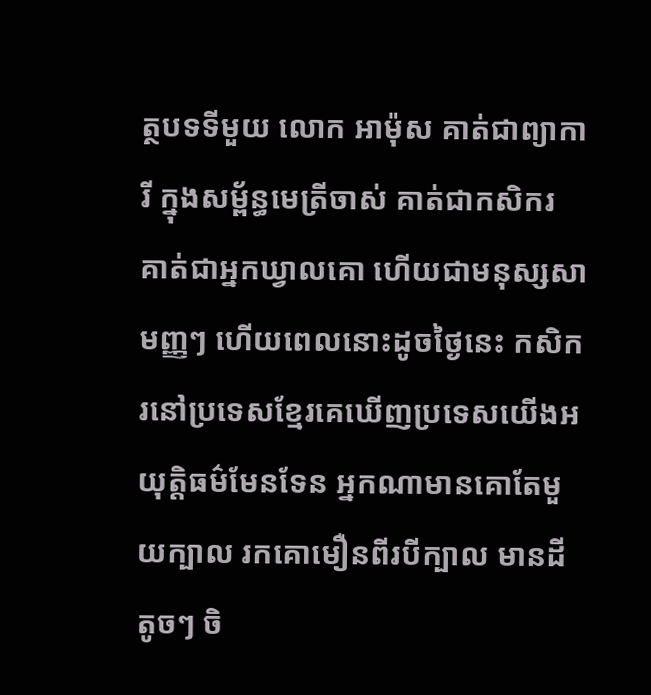ត្ថបទទីមួយ លោក អាម៉ុស គាត់ជាព្យាការី ក្នុងសម្ព័ន្ធមេត្រីចាស់ គាត់ជាកសិករ គាត់ជាអ្នកឃ្វាលគោ ហើយជាមនុស្សសាមញ្ញៗ ហើយពេលនោះដូចថ្ងៃនេះ កសិករនៅប្រទេសខ្មែរគេឃើញប្រទេសយើងអយុត្តិធម៌មែនទែន អ្នកណាមានគោតែមួយក្បាល រកគោមឿនពីរបីក្បាល មានដីតូចៗ ចិ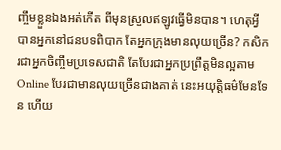ញ្ចឹមខ្លួនឯងអត់កើត ពីមុនស្រួលឥឡូវធ្វើមិនបាន។ ហេតុអ្វីបានអ្នកនៅជនបទពិបាក តែអ្នកក្រុងមានលុយច្រើន? កសិករជាអ្នកចិញ្ចឹមប្រទេសជាតិ តែបែរជាអ្នកប្រព្រឹត្តមិនល្អតាមOnline បែរជាមានលុយច្រើនជាងគាត់ នេះអយុត្តិធម៌មែនទែន ហើយ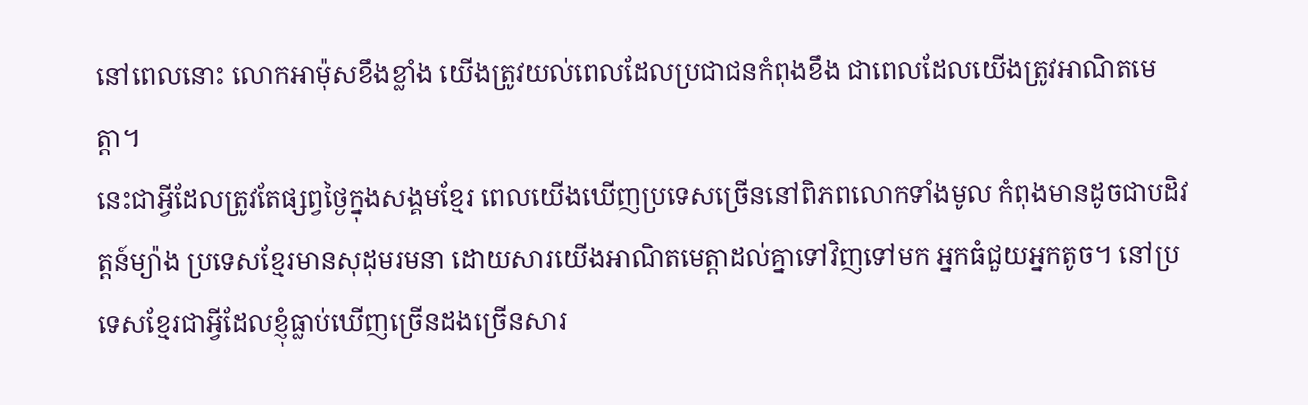នៅពេលនោះ លោកអាម៉ុសខឹងខ្លាំង យើងត្រូវយល់ពេលដែលប្រជាជនកំពុងខឹង ជាពេលដែលយើងត្រូវអាណិតមេត្តា។
នេះជាអ្វីដែលត្រូវតែផ្សព្វថ្ងៃក្នុងសង្គមខ្មែរ ពេលយើងឃើញប្រទេសច្រើននៅពិភពលោកទាំងមូល កំពុងមានដូចជាបដិវត្តន៍ម្យ៉ាង ប្រទេសខ្មែរមានសុដុមរមនា ដោយសារយើងអាណិតមេត្តាដល់គ្នាទៅវិញទៅមក អ្នកធំជួយអ្នកតូច។ នៅប្រទេសខ្មែរជាអ្វីដែលខ្ញុំធ្លាប់ឃើញច្រើនដងច្រើនសារ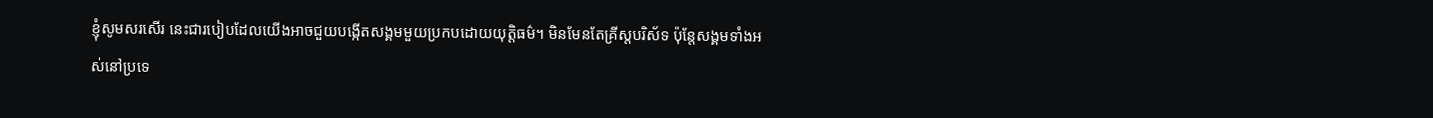ខ្ញុំសូមសរសើរ នេះជារបៀបដែលយើងអាចជួយបង្កើតសង្គមមួយប្រកបដោយយុត្តិធម៌។ មិនមែនតែគ្រីស្តបរិស័ទ ប៉ុន្តែសង្គមទាំងអស់នៅប្រទេ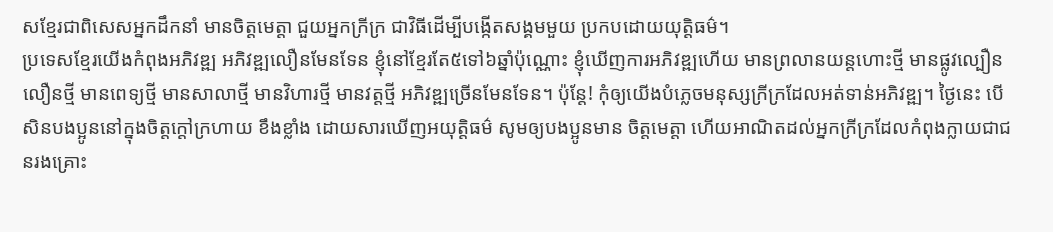សខ្មែរជាពិសេសអ្នកដឹកនាំ មានចិត្តមេត្តា ជួយអ្នកក្រីក្រ ជាវិធីដើម្បីបង្កើតសង្គមមួយ ប្រកបដោយយុត្តិធម៌។
ប្រទេសខ្មែរយើងកំពុងអភិវឌ្ឍ អភិវឌ្ឍលឿនមែនទែន ខ្ញុំនៅខ្មែរតែ៥ទៅ៦ឆ្នាំប៉ុណ្ណោះ ខ្ញុំឃើញការអភិវឌ្ឍហើយ មានព្រលានយន្តហោះថ្មី មានផ្លូវល្បឿនលឿនថ្មី មានពេទ្យថ្មី មានសាលាថ្មី មានវិហារថ្មី មានវត្តថ្មី អភិវឌ្ឍច្រើនមែនទែន។ ប៉ុន្តែ! កុំឲ្យយើងបំភ្លេចមនុស្សក្រីក្រដែលអត់ទាន់អភិវឌ្ឍ។ ថ្ងៃនេះ បើសិនបងប្អូននៅក្នុងចិត្តក្តៅក្រហាយ ខឹងខ្លាំង ដោយសារឃើញអយុត្តិធម៌ សូមឲ្យបងប្អូនមាន ចិត្តមេត្តា ហើយអាណិតដល់អ្នកក្រីក្រដែលកំពុងក្លាយជាជនរងគ្រោះ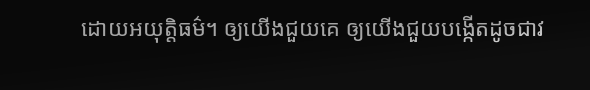ដោយអយុត្តិធម៌។ ឲ្យយើងជួយគេ ឲ្យយើងជួយបង្កើតដូចជាវ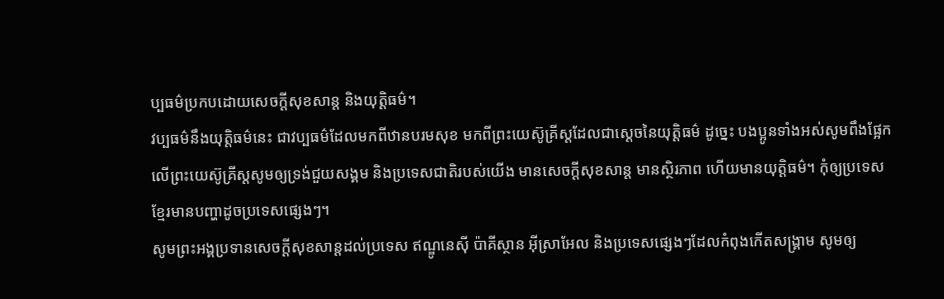ប្បធម៌ប្រកបដោយសេចក្តីសុខសាន្ត និងយុត្តិធម៌។
វប្បធម៌នឹងយុត្តិធម៌នេះ ជាវប្បធម៌ដែលមកពីឋានបរមសុខ មកពីព្រះយេស៊ូគ្រីស្តដែលជាស្តេចនៃយុត្តិធម៌ ដូច្នេះ បងប្អូនទាំងអស់សូមពឹងផ្អែកលើព្រះយេស៊ូគ្រីស្តសូមឲ្យទ្រង់ជួយសង្គម និងប្រទេសជាតិរបស់យើង មានសេចក្តីសុខសាន្ត មានស្ថិរភាព ហើយមានយុត្តិធម៌។ កុំឲ្យប្រទេសខ្មែរមានបញ្ហាដូចប្រទេសផ្សេងៗ។
សូមព្រះអង្គប្រទានសេចក្តីសុខសាន្តដល់ប្រទេស ឥណ្ឌូនេស៊ី ប៉ាគីស្ថាន អ៊ីស្រាអែល និងប្រទេសផ្សេងៗដែលកំពុងកើតសង្គ្រាម សូមឲ្យ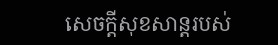សេចក្តីសុខសាន្តរបស់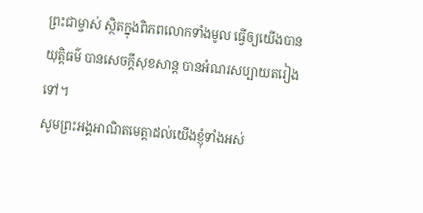ព្រះជាម្ចាស់ ស្ថិតក្នុងពិភពលោកទាំងមូល ធ្វើឲ្យយើងបានយុត្តិធម៌ បានសេចក្តីសុខសាន្ត បានអំណរសប្បាយតរៀងទៅ។
សូមព្រះអង្គអាណិតមេត្តាដល់យើងខ្ញុំទាំងអស់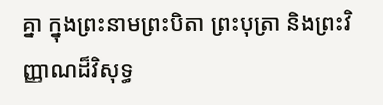គ្នា ក្នុងព្រះនាមព្រះបិតា ព្រះបុត្រា និងព្រះវិញ្ញាណដ៏វិសុទ្ធ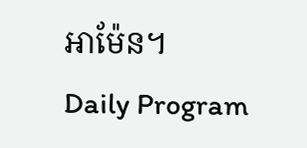អាម៉ែន។
Daily Program